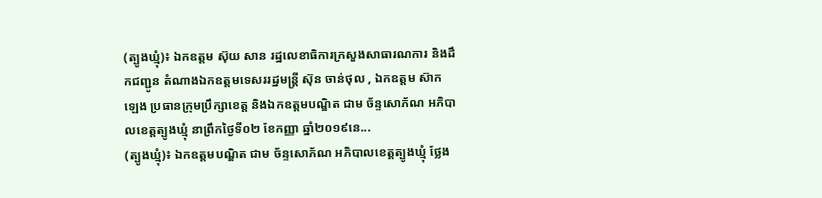(ត្បូងឃ្មុំ)៖ ឯកឧត្តម ស៊ុយ សាន រដ្ឋលេខាធិការក្រសួងសាធារណការ និងដឹកជញ្ជូន តំណាងឯកឧត្តមទេសររដ្ឋមន្ត្រី ស៊ុន ចាន់ថុល , ឯកឧត្តម ស៊ាក ឡេង ប្រធានក្រុមប្រឹក្សាខេត្ត និងឯកឧត្តមបណ្ឌិត ជាម ច័ន្ទសោភ័ណ អភិបាលខេត្តត្បូងឃ្មុំ នាព្រឹកថ្ងៃទី០២ ខែកញ្ញា ឆ្នាំ២០១៩នេ...
(ត្បូងឃ្មុំ)៖ ឯកឧត្តមបណ្ឌិត ជាម ច័ន្ទសោភ័ណ អភិបាលខេត្តត្បូងឃ្មុំ ថ្លែង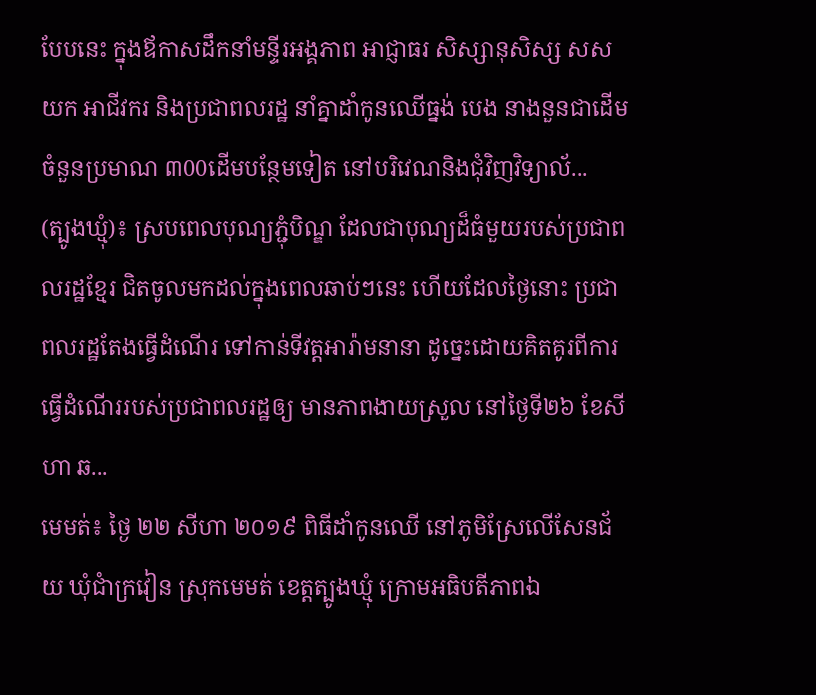បែបនេះ ក្នុងឪកាសដឹកនាំមន្ទីរអង្គភាព អាជ្ញាធរ សិស្សានុសិស្ស សសយក អាជីវករ និងប្រជាពលរដ្ឋ នាំគ្នាដាំកូនឈើធ្នង់ បេង នាងនួនជាដើម ចំនួនប្រមាណ ៣00ដើមបន្ថែមទៀត នៅបរិវេណនិងជុំវិញវិទ្យាល័...
(ត្បូងឃ្មុំ)៖ ស្របពេលបុណ្យភ្ជុំបិណ្ឌ ដែលជាបុណ្យដ៏ធំមួយរបស់ប្រជាពលរដ្ឋខ្មែរ ជិតចូលមកដល់ក្នុងពេលឆាប់ៗនេះ ហើយដែលថ្ងៃនោះ ប្រជាពលរដ្ឋតែងធ្វើដំណើរ ទៅកាន់ទីវត្តអារ៉ាមនានា ដូច្នេះដោយគិតគូរពីការធ្វើដំណើររបស់ប្រជាពលរដ្ឋឲ្យ មានភាពងាយស្រួល នៅថ្ងៃទី២៦ ខែសីហា ឆ...
មេមត់៖ ថ្ងៃ ២២ សីហា ២០១៩ ពិធីដាំកូនឈើ នៅភូមិស្រែលើសែនជ័យ ឃុំជាំក្រវៀន ស្រុកមេមត់ ខេត្តត្បូងឃ្មុំ ក្រោមអធិបតីភាពឯ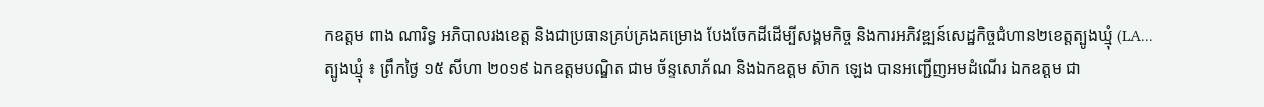កឧត្តម ពាង ណារិទ្ធ អភិបាលរងខេត្ត និងជាប្រធានគ្រប់គ្រងគម្រោង បែងចែកដីដើម្បីសង្គមកិច្ច និងការអភិវឌ្ឍន៍សេដ្ឋកិច្ចជំហាន២ខេត្តត្បូងឃ្មុំ (LA...
ត្បូងឃ្មុំ ៖ ព្រឹកថ្ងៃ ១៥ សីហា ២០១៩ ឯកឧត្តមបណ្ឌិត ជាម ច័ន្ទសោភ័ណ និងឯកឧត្តម ស៊ាក ឡេង បានអញ្ជើញអមដំណើរ ឯកឧត្តម ជា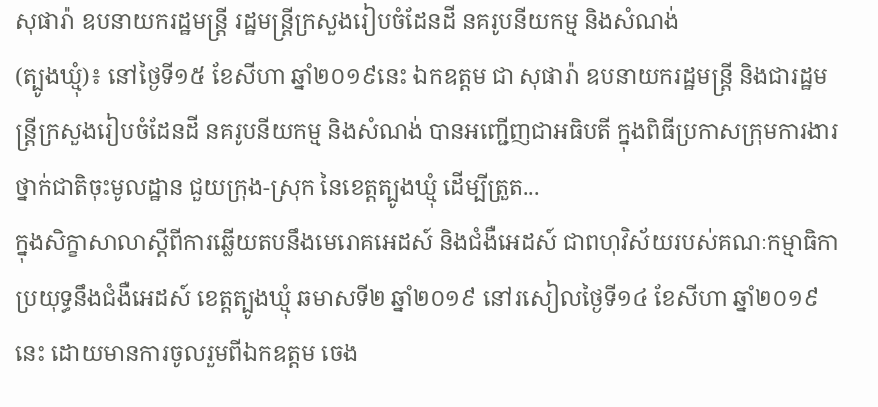សុផារ៉ា ឧបនាយករដ្ឋមន្រ្តី រដ្ឋមន្រ្តីក្រសួងរៀបចំដែនដី នគរូបនីយកម្ម និងសំណង់
(ត្បូងឃ្មុំ)៖ នៅថ្ងៃទី១៥ ខែសីហា ឆ្នាំ២០១៩នេះ ឯកឧត្តម ជា សុផារ៉ា ឧបនាយករដ្ឋមន្ត្រី និងជារដ្ឋមន្ត្រីក្រសួងរៀបចំដែនដី នគរូបនីយកម្ម និងសំណង់ បានអញ្ជើញជាអធិបតី ក្នុងពិធីប្រកាសក្រុមការងារថ្នាក់ជាតិចុះមូលដ្ឋាន ជួយក្រុង-ស្រុក នៃខេត្តត្បូងឃ្មុំ ដើម្បីត្រួត...
ក្នុងសិក្ខាសាលាស្តីពីការឆ្លើយតបនឹងមេរោគអេដស៍ និងជំងឺអេដស៍ ជាពហុវិស័យរបស់គណៈកម្មាធិកាប្រយុទ្ធនឹងជំងឺអេដស៍ ខេត្តត្បូងឃ្មុំ ឆមាសទី២ ឆ្នាំ២០១៩ នៅរសៀលថ្ងៃទី១៤ ខែសីហា ឆ្នាំ២០១៩នេះ ដោយមានការចូលរួមពីឯកឧត្តម ចេង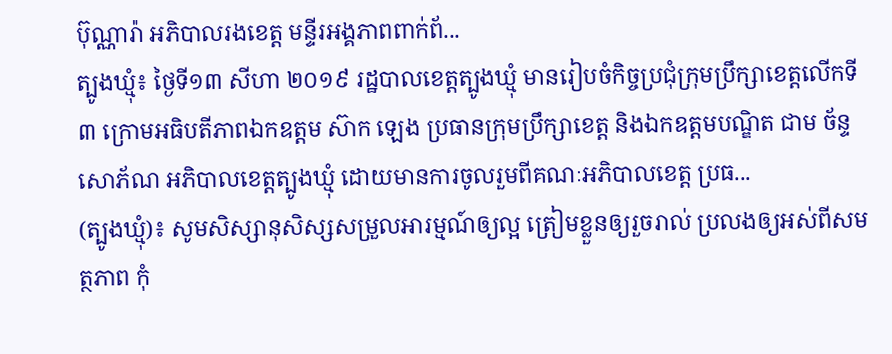ប៊ុណ្ណារ៉ា អភិបាលរងខេត្ត មន្ទីរអង្គភាពពាក់ព័...
ត្បូងឃ្មុំ៖ ថ្ងៃទី១៣ សីហា ២០១៩ រដ្ឋបាលខេត្តត្បូងឃ្មុំ មានរៀបចំកិច្ចប្រជុំក្រុមប្រឹក្សាខេត្តលើកទី៣ ក្រោមអធិបតីភាពឯកឧត្តម ស៊ាក ឡេង ប្រធានក្រុមប្រឹក្សាខេត្ត និងឯកឧត្តមបណ្ឌិត ជាម ច័ន្ទសោភ័ណ អភិបាលខេត្តត្បូងឃ្មុំ ដោយមានការចូលរួមពីគណៈអភិបាលខេត្ត ប្រធ...
(ត្បូងឃ្មុំ)៖ សូមសិស្សានុសិស្សសម្រួលអារម្មណ៍ឲ្យល្អ ត្រៀមខ្លួនឲ្យរួចរាល់ ប្រលងឲ្យអស់ពីសមត្ថភាព កុំ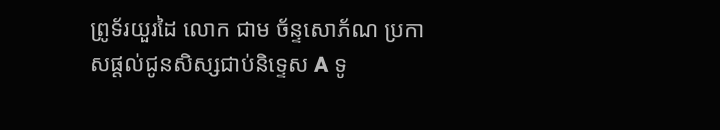ព្រូទ័រយួរដៃ លោក ជាម ច័ន្ទសោភ័ណ ប្រកាសផ្តល់ជូនសិស្សជាប់និទ្ទេស A ទូ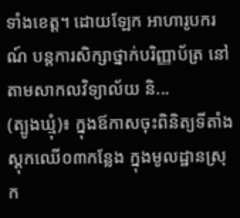ទាំងខេត្ត។ ដោយឡែក អាហារូបករណ៍ បន្តការសិក្សាថ្នាក់បរិញ្ញាប័ត្រ នៅតាមសាកលវិទ្យាល័យ និ...
(ត្បូងឃ្មុំ)៖ ក្នុងឪកាសចុះពិនិត្យទីតាំងស្តុកឈើ០៣កន្លែង ក្នុងមូលដ្ឋានស្រុក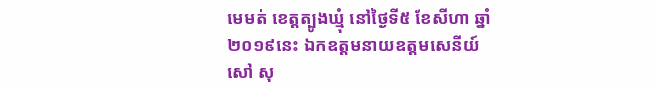មេមត់ ខេត្តត្បូងឃ្មុំ នៅថ្ងៃទី៥ ខែសីហា ឆ្នាំ២០១៩នេះ ឯកឧត្តមនាយឧត្តមសេនីយ៍ សៅ សុ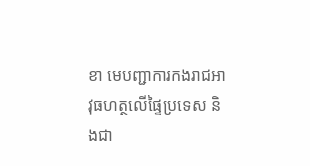ខា មេបញ្ជាការកងរាជអាវុធហត្ថលើផ្ទៃប្រទេស និងជា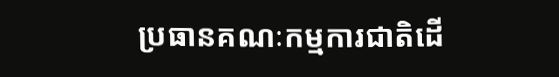ប្រធានគណៈកម្មការជាតិដើ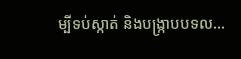ម្បីទប់ស្កាត់ និងបង្ក្រាបបទល...